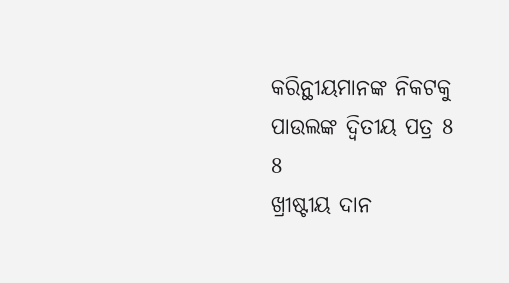କରିନ୍ଥୀୟମାନଙ୍କ ନିକଟକୁ ପାଉଲଙ୍କ ଦ୍ୱିତୀୟ ପତ୍ର 8
8
ଖ୍ରୀଷ୍ଟୀୟ ଦାନ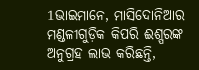1ଭାଇମାନେ, ମାସିଦୋନିଆର ମଣ୍ଡଳୀଗୁଡ଼ିକ କିପରି ଈଶ୍ପରଙ୍କ ଅନୁଗ୍ରହ ଲାଭ କରିଛନ୍ତି,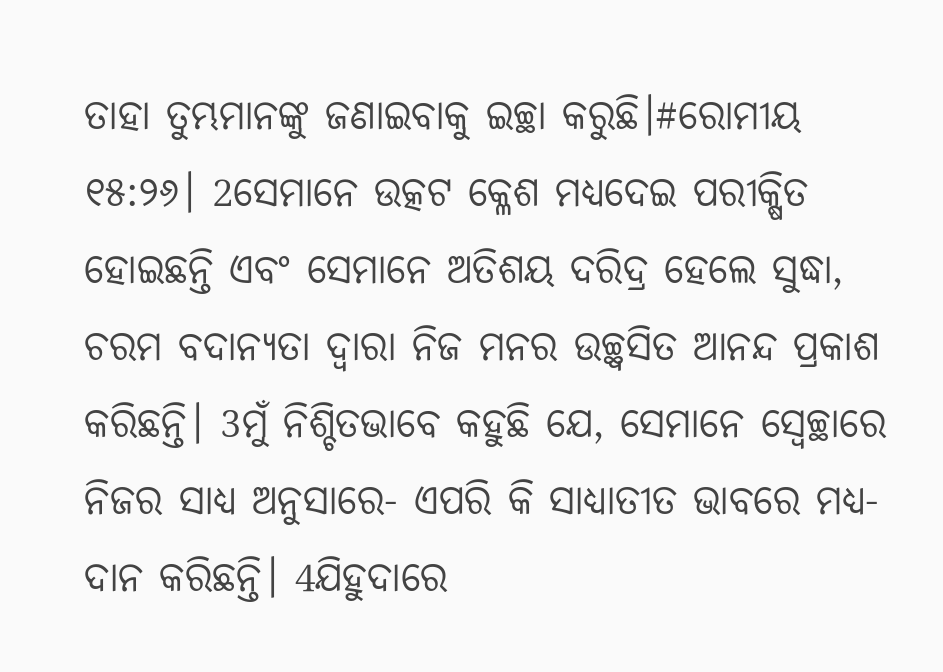ତାହା ତୁମ୍ଭମାନଙ୍କୁ ଜଣାଇବାକୁ ଇଚ୍ଛା କରୁଛି।#ରୋମୀୟ ୧୫:୨୬। 2ସେମାନେ ଉତ୍କଟ କ୍ଳେଶ ମଧ୍ୟଦେଇ ପରୀକ୍ଷିତ ହୋଇଛନ୍ତି ଏବଂ ସେମାନେ ଅତିଶୟ ଦରିଦ୍ର ହେଲେ ସୁଦ୍ଧା, ଚରମ ବଦାନ୍ୟତା ଦ୍ୱାରା ନିଜ ମନର ଉଚ୍ଛ୍ୱସିତ ଆନନ୍ଦ ପ୍ରକାଶ କରିଛନ୍ତି। 3ମୁଁ ନିଶ୍ଚିତଭାବେ କହୁଛି ଯେ, ସେମାନେ ସ୍ୱେଚ୍ଛାରେ ନିଜର ସାଧ୍ୟ ଅନୁସାରେ- ଏପରି କି ସାଧ୍ୟାତୀତ ଭାବରେ ମଧ୍ୟ- ଦାନ କରିଛନ୍ତି। 4ଯିହୁଦାରେ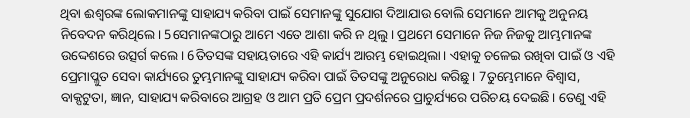ଥିବା ଈଶ୍ବରଙ୍କ ଲୋକମାନଙ୍କୁ ସାହାଯ୍ୟ କରିବା ପାଇଁ ସେମାନଙ୍କୁ ସୁଯୋଗ ଦିଆଯାଉ ବୋଲି ସେମାନେ ଆମକୁ ଅନୁନୟ ନିବେଦନ କରିଥିଲେ। 5ସେମାନଙ୍କଠାରୁ ଆମେ ଏତେ ଆଶା କରି ନ ଥିଲୁ। ପ୍ରଥମେ ସେମାନେ ନିଜ ନିଜକୁ ଆମ୍ଭମାନଙ୍କ ଉଦ୍ଦେଶରେ ଉତ୍ସର୍ଗ କଲେ। 6ତିତସଙ୍କ ସହାୟତାରେ ଏହି କାର୍ଯ୍ୟ ଆରମ୍ଭ ହୋଇଥିଲା। ଏହାକୁ ଚଳେଇ ରଖିବା ପାଇଁ ଓ ଏହି ପ୍ରେମାପ୍ଳୁତ ସେବା କାର୍ଯ୍ୟରେ ତୁମ୍ଭମାନଙ୍କୁ ସାହାଯ୍ୟ କରିବା ପାଇଁ ତିତସଙ୍କୁ ଅନୁରୋଧ କରିଛୁ। 7ତୁମ୍ଭେମାନେ ବିଶ୍ୱାସ, ବାକ୍ପଟୁତା, ଜ୍ଞାନ, ସାହାଯ୍ୟ କରିବାରେ ଆଗ୍ରହ ଓ ଆମ ପ୍ରତି ପ୍ରେମ ପ୍ରଦର୍ଶନରେ ପ୍ରାଚୁର୍ଯ୍ୟରେ ପରିଚୟ ଦେଇଛି। ତେଣୁ ଏହି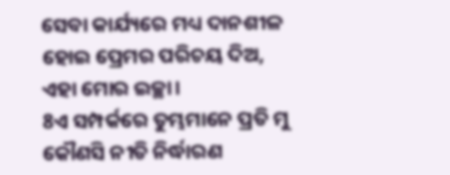ସେବା କାର୍ଯ୍ୟରେ ମଧ୍ୟ ଦାନଶୀଳ ହୋଇ ପ୍ରେମର ପରିଚୟ ଦିଅ, ଏହା ମୋର ଇଚ୍ଛା।
8ଏ ସମ୍ପର୍କରେ ତୁମ୍ଭମାନେ ପ୍ରତି ମୁ କୌଣସି ନୀତି ନିର୍ଦ୍ଧାରଣ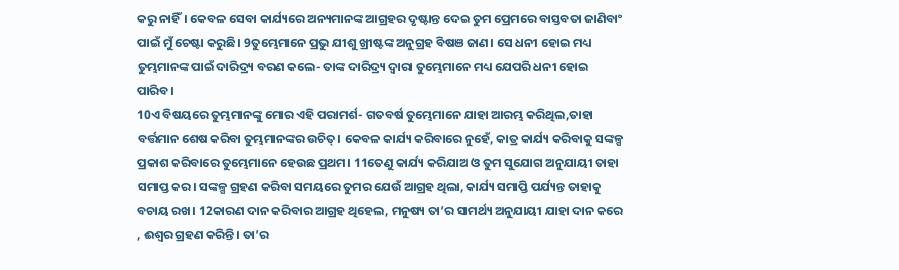କରୁ ନାହିଁ। କେବଳ ସେବା କାର୍ଯ୍ୟରେ ଅନ୍ୟମାନଙ୍କ ଆଗ୍ରହର ଦୃଷ୍ଟାନ୍ତ ଦେଇ ତୁମ ପ୍ରେମରେ ବାସ୍ତବତା ଜାଣିବାଂ ପାଇଁ ମୁଁ ଚେଷ୍ଟା କରୁଛି। 9ତୁମ୍ଭେମାନେ ପ୍ରଭୁ ଯୀଶୁ ଖ୍ରୀଷ୍ଟଙ୍କ ଅନୁଗ୍ରହ ବିଷଞ ଜାଣ। ସେ ଧନୀ ହୋଇ ମଧ୍ୟ ତୁମ୍ଭମାନଙ୍କ ପାଇଁ ଦାରିଦ୍ର୍ୟ ବରଣ କଲେ- ତାଙ୍କ ଦାରିଦ୍ର୍ୟ ଦ୍ୱାରା ତୁମ୍ଭେମାନେ ମଧ୍ୟ ଯେପରି ଧନୀ ହୋଇ ପାରିବ।
10ଏ ବିଷୟରେ ତୁମ୍ଭମାନଙ୍କୁ ମୋର ଏହି ପରାମର୍ଶ- ଗତବର୍ଷ ତୁମ୍ଭେମାନେ ଯାହା ଆରମ୍ଭ କରିଥିଲ,ତାହା ବର୍ତ୍ତମାନ ଶେଷ କରିବା ତୁମ୍ଭମାନଙ୍କର ଉଚିତ୍। କେବଳ କାର୍ଯ୍ୟ କରିବାରେ ନୁହେଁ, କାତ୍ର କାର୍ଯ୍ୟ କରିବାକୁ ସଙ୍କଳ୍ପ ପ୍ରକାଶ କରିବାରେ ତୁମ୍ଭେମାନେ ହେଉଛ ପ୍ରଥମ। 11ତେଣୁ କାର୍ଯ୍ୟ କରିଯାଅ ଓ ତୁମ ସୁଯୋଗ ଅନୁଯାୟୀ ତାହା ସମାପ୍ତ କର। ସଙ୍କଳ୍ପ ଗ୍ରହଣ କରିବା ସମୟରେ ତୁମର ଯେଉଁ ଆଗ୍ରହ ଥିଲା, କାର୍ଯ୍ୟ ସମାପ୍ତି ପର୍ଯ୍ୟନ୍ତ ତାହାକୁ ବଚାୟ ରଖ। 12କାରଣ ଦାନ କରିବାର ଆଗ୍ରହ ଥିହେଲ, ମନୁଷ୍ୟ ତା’ର ସାମର୍ଥ୍ୟ ଅନୁଯାୟୀ ଯାହା ଦାନ କରେ , ଈଶ୍ୱର ଗ୍ରହଣ କରିନ୍ତି। ତା’ର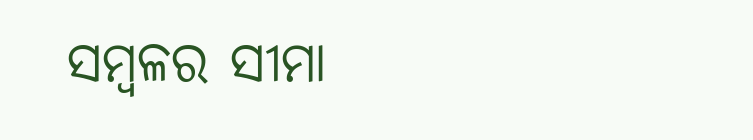ସମ୍ବଳର ସୀମା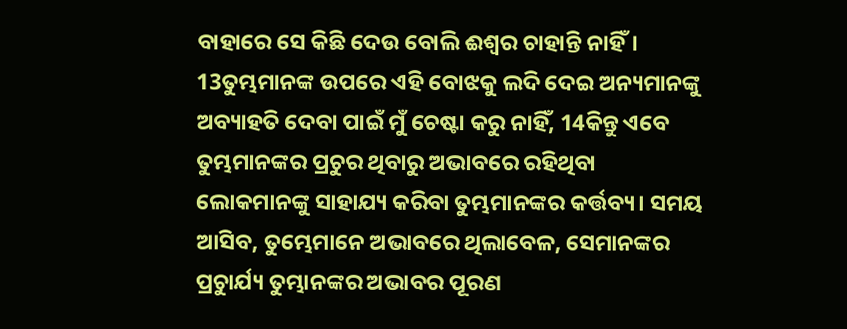ବାହାରେ ସେ କିଛି ଦେଉ ବୋଲି ଈଶ୍ୱର ଚାହାନ୍ତି ନାହିଁ।
13ତୁମ୍ଭମାନଙ୍କ ଉପରେ ଏହି ବୋଝକୁ ଲଦି ଦେଇ ଅନ୍ୟମାନଙ୍କୁ ଅବ୍ୟାହତି ଦେବା ପାଇଁ ମୁଁ ଚେଷ୍ଟା କରୁ ନାହିଁ, 14କିନ୍ତୁ ଏବେ ତୁମ୍ଭମାନଙ୍କର ପ୍ରଚୁର ଥିବାରୁ ଅଭାବରେ ରହିଥିବା ଲୋକମାନଙ୍କୁ ସାହାଯ୍ୟ କରିବା ତୁମ୍ଭମାନଙ୍କର କର୍ତ୍ତବ୍ୟ। ସମୟ ଆସିବ, ତୁମ୍ଭେମାନେ ଅଭାବରେ ଥିଲାବେଳ, ସେମାନଙ୍କର ପ୍ରଚୁାର୍ଯ୍ୟ ତୁମ୍ଭାନଙ୍କର ଅଭାବର ପୂରଣ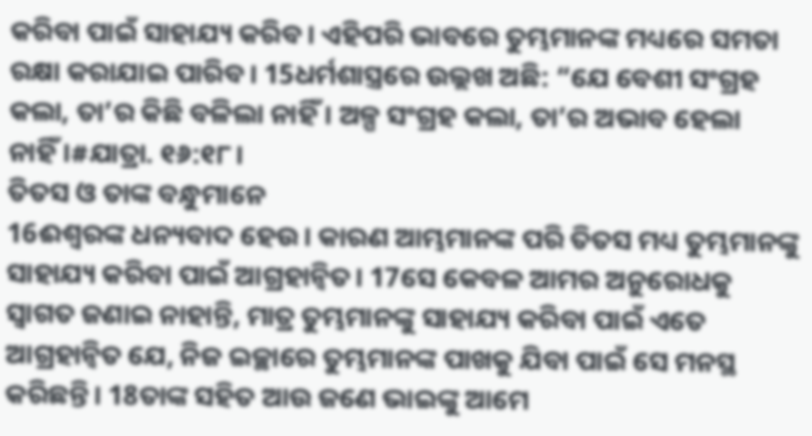କରିବା ପାଇଁ ସାହାଯ୍ୟ କରିବ। ଏହିପରି ଭାବରେ ତୁମ୍ଭମାନଙ୍କ ମଧ୍ୟରେ ସମତା ରକ୍ଷା କରାଯାଇ ପାରିବ। 15ଧର୍ମଶାସ୍ତ୍ରରେ ଉଲ୍ଲଖ ଅଛି: “ଯେ ବେଶୀ ସଂଗ୍ରହ କଲା, ତା’ର କିଛି ବଳିଲା ନାହିଁ। ଅଳ୍ପ ସଂଗ୍ରହ କଲା, ତା’ର ଅଭାବ ହେଲା ନାହିଁ।#ଯାତ୍ରା. ୧୬:୧୮।
ତିତସ ଓ ତାଙ୍କ ବନ୍ଧୁମାନେ
16ଈଶ୍ୱରଙ୍କ ଧନ୍ୟବାଦ ହେଉ। କାରଣ ଆମ୍ଭମାନଙ୍କ ପରି ତିତସ ମଧ୍ୟ ତୁମ୍ଭମାନଙ୍କୁ ସାହାଯ୍ୟ କରିବା ପାଇଁ ଆଗ୍ରହାନ୍ୱିତ। 17ସେ କେବଳ ଆମର ଅନୁରୋଧକୁ ସ୍ୱାଗତ ଜଣାଇ ନାହାନ୍ତି, ମାତ୍ର ତୁମ୍ଭମାନଙ୍କୁ ସାହାଯ୍ୟ କରିବା ପାଇଁ ଏତେ ଆଗ୍ରହାନ୍ୱିତ ଯେ, ନିଜ ଇଚ୍ଛାରେ ତୁମ୍ଭମାନଙ୍କ ପାଖକୁ ଯିବା ପାଇଁ ସେ ମନସ୍ଥ କରିଛନ୍ତି। 18ତାଙ୍କ ସହିତ ଆଉ ଜଣେ ଭାଇଙ୍କୁ ଆମେ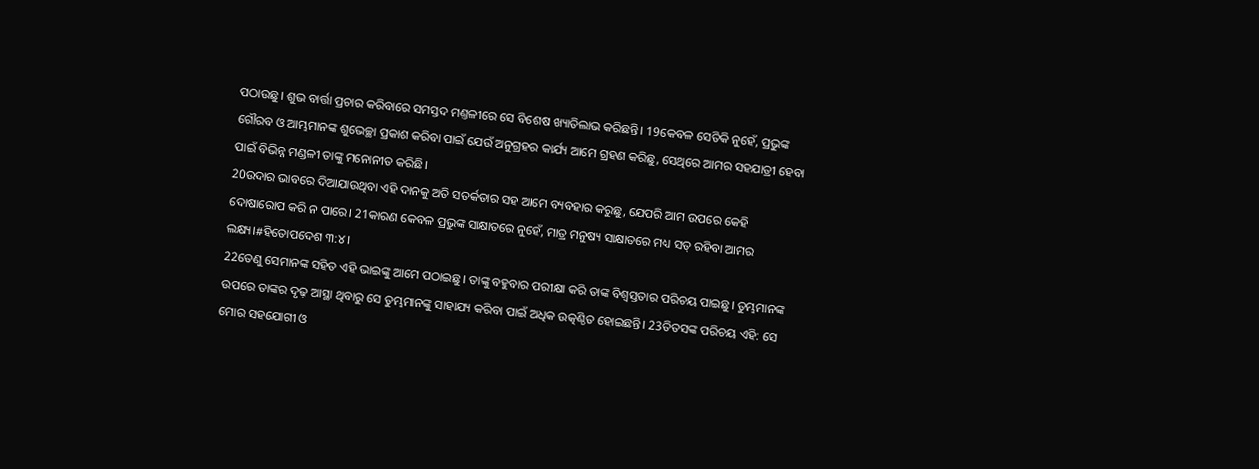ପଠାଉଛୁ। ଶୁଭ ବାର୍ତ୍ତା ପ୍ରଚାର କରିବାରେ ସମସ୍ତଦ ମଣ୍ତଳୀରେ ସେ ବିଶେଷ ଖ୍ୟାତିଲାଭ କରିଛନ୍ତି। 19କେବଳ ସେତିକି ନୁହେଁ, ପ୍ରଭୁଙ୍କ ଗୌରବ ଓ ଆମ୍ଭମାନଙ୍କ ଶୁଭେଚ୍ଛା ପ୍ରକାଶ କରିବା ପାଇଁ ଯେଉଁ ଅନୁଗ୍ରହର କାର୍ଯ୍ୟ ଆମେ ଗ୍ରହଣ କରିଛୁ, ସେଥିରେ ଆମର ସହଯାତ୍ରୀ ହେବା ପାଇଁ ବିଭିନ୍ନ ମଣ୍ଡଳୀ ତାଙ୍କୁ ମନୋନୀତ କରିଛି।
20ଉଦାର ଭାବରେ ଦିଆଯାଉଥିବା ଏହି ଦାନକୁ ଅତି ସତର୍କତାର ସହ ଆମେ ବ୍ୟବହାର କରୁଛୁ, ଯେପରି ଆମ ଉପରେ କେହି ଦୋଷାରୋପ କରି ନ ପାରେ। 21କାରଣ କେବଳ ପ୍ରଭୁଙ୍କ ସାକ୍ଷାତରେ ନୁହେଁ, ମାତ୍ର ମନୁଷ୍ୟ ସାକ୍ଷାତରେ ମଧ୍ୟ ସତ୍ ରହିବା ଆମର ଲକ୍ଷ୍ୟ।#ହିତୋପଦେଶ ୩:୪।
22ତେଣୁ ସେମାନଙ୍କ ସହିତ ଏହି ଭାଇଙ୍କୁ ଆମେ ପଠାଇଛୁ। ତାଙ୍କୁ ବହୁବାର ପରୀକ୍ଷା କରି ତାଙ୍କ ବିଶ୍ୱସ୍ତତାର ପରିଚୟ ପାଇଛୁ। ତୁମ୍ଭମାନଙ୍କ ଉପରେ ତାଙ୍କର ଦୃଢ଼ ଆସ୍ଥା ଥିବାରୁ ସେ ତୁମ୍ଭମାନଙ୍କୁ ସାହାଯ୍ୟ କରିବା ପାଇଁ ଅଧିକ ଉତ୍କଣ୍ଠିତ ହୋଇଛନ୍ତି। 23ତିତସଙ୍କ ପରିଚୟ ଏହି: ସେ ମୋର ସହଯୋଗୀ ଓ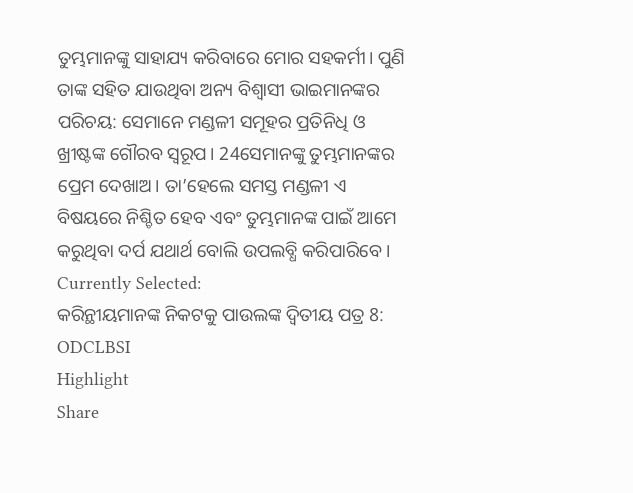ତୁମ୍ଭମାନଙ୍କୁ ସାହାଯ୍ୟ କରିବାରେ ମୋର ସହକର୍ମୀ। ପୁଣି ତାଙ୍କ ସହିତ ଯାଉଥିବା ଅନ୍ୟ ବିଶ୍ୱାସୀ ଭାଇମାନଙ୍କର ପରିଚୟ: ସେମାନେ ମଣ୍ଡଳୀ ସମୂହର ପ୍ରତିନିଧି ଓ ଖ୍ରୀଷ୍ଟଙ୍କ ଗୌରବ ସ୍ୱରୂପ। 24ସେମାନଙ୍କୁ ତୁମ୍ଭମାନଙ୍କର ପ୍ରେମ ଦେଖାଅ। ତା’ହେଲେ ସମସ୍ତ ମଣ୍ଡଳୀ ଏ ବିଷୟରେ ନିଶ୍ଚିତ ହେବ ଏବଂ ତୁମ୍ଭମାନଙ୍କ ପାଇଁ ଆମେ କରୁଥିବା ଦର୍ପ ଯଥାର୍ଥ ବୋଲି ଉପଲବ୍ଧି କରିପାରିବେ।
Currently Selected:
କରିନ୍ଥୀୟମାନଙ୍କ ନିକଟକୁ ପାଉଲଙ୍କ ଦ୍ୱିତୀୟ ପତ୍ର 8: ODCLBSI
Highlight
Share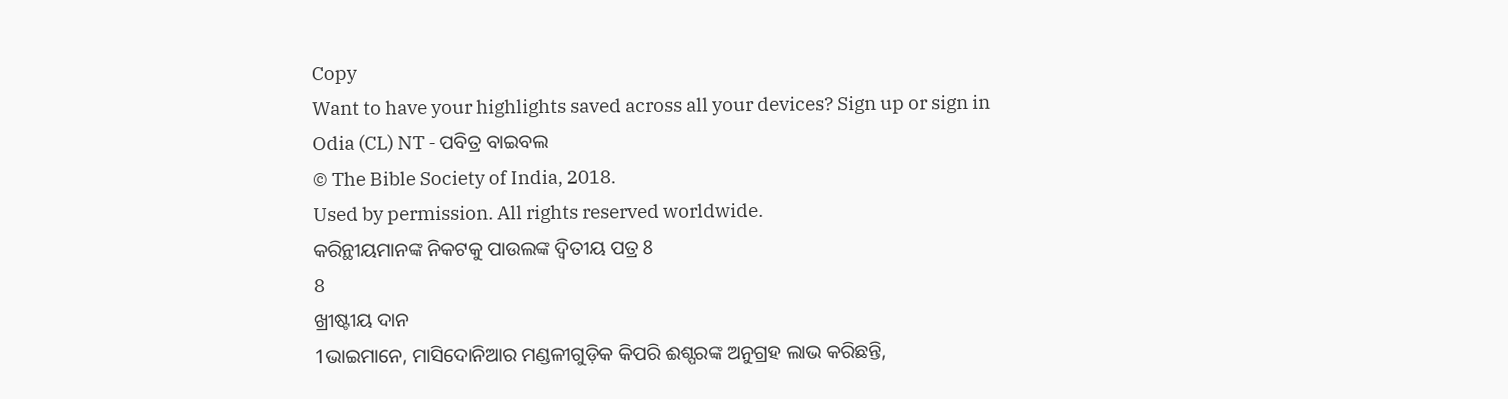Copy
Want to have your highlights saved across all your devices? Sign up or sign in
Odia (CL) NT - ପବିତ୍ର ବାଇବଲ
© The Bible Society of India, 2018.
Used by permission. All rights reserved worldwide.
କରିନ୍ଥୀୟମାନଙ୍କ ନିକଟକୁ ପାଉଲଙ୍କ ଦ୍ୱିତୀୟ ପତ୍ର 8
8
ଖ୍ରୀଷ୍ଟୀୟ ଦାନ
1ଭାଇମାନେ, ମାସିଦୋନିଆର ମଣ୍ଡଳୀଗୁଡ଼ିକ କିପରି ଈଶ୍ପରଙ୍କ ଅନୁଗ୍ରହ ଲାଭ କରିଛନ୍ତି,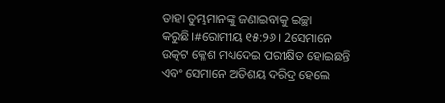ତାହା ତୁମ୍ଭମାନଙ୍କୁ ଜଣାଇବାକୁ ଇଚ୍ଛା କରୁଛି।#ରୋମୀୟ ୧୫:୨୬। 2ସେମାନେ ଉତ୍କଟ କ୍ଳେଶ ମଧ୍ୟଦେଇ ପରୀକ୍ଷିତ ହୋଇଛନ୍ତି ଏବଂ ସେମାନେ ଅତିଶୟ ଦରିଦ୍ର ହେଲେ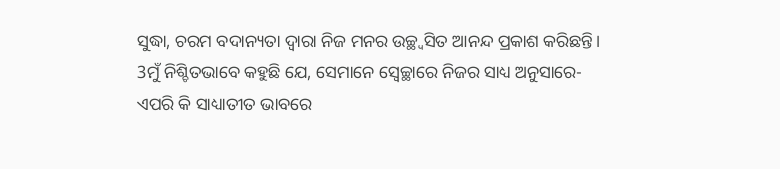ସୁଦ୍ଧା, ଚରମ ବଦାନ୍ୟତା ଦ୍ୱାରା ନିଜ ମନର ଉଚ୍ଛ୍ୱସିତ ଆନନ୍ଦ ପ୍ରକାଶ କରିଛନ୍ତି। 3ମୁଁ ନିଶ୍ଚିତଭାବେ କହୁଛି ଯେ, ସେମାନେ ସ୍ୱେଚ୍ଛାରେ ନିଜର ସାଧ୍ୟ ଅନୁସାରେ- ଏପରି କି ସାଧ୍ୟାତୀତ ଭାବରେ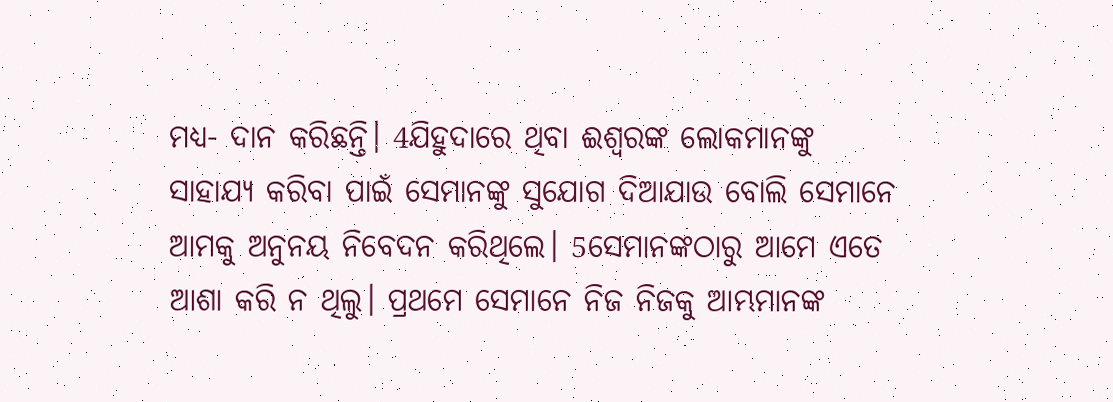ମଧ୍ୟ- ଦାନ କରିଛନ୍ତି। 4ଯିହୁଦାରେ ଥିବା ଈଶ୍ବରଙ୍କ ଲୋକମାନଙ୍କୁ ସାହାଯ୍ୟ କରିବା ପାଇଁ ସେମାନଙ୍କୁ ସୁଯୋଗ ଦିଆଯାଉ ବୋଲି ସେମାନେ ଆମକୁ ଅନୁନୟ ନିବେଦନ କରିଥିଲେ। 5ସେମାନଙ୍କଠାରୁ ଆମେ ଏତେ ଆଶା କରି ନ ଥିଲୁ। ପ୍ରଥମେ ସେମାନେ ନିଜ ନିଜକୁ ଆମ୍ଭମାନଙ୍କ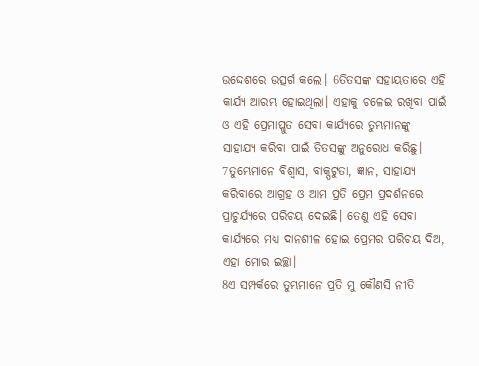ଉଦ୍ଦେଶରେ ଉତ୍ସର୍ଗ କଲେ। 6ତିତସଙ୍କ ସହାୟତାରେ ଏହି କାର୍ଯ୍ୟ ଆରମ୍ଭ ହୋଇଥିଲା। ଏହାକୁ ଚଳେଇ ରଖିବା ପାଇଁ ଓ ଏହି ପ୍ରେମାପ୍ଳୁତ ସେବା କାର୍ଯ୍ୟରେ ତୁମ୍ଭମାନଙ୍କୁ ସାହାଯ୍ୟ କରିବା ପାଇଁ ତିତସଙ୍କୁ ଅନୁରୋଧ କରିଛୁ। 7ତୁମ୍ଭେମାନେ ବିଶ୍ୱାସ, ବାକ୍ପଟୁତା, ଜ୍ଞାନ, ସାହାଯ୍ୟ କରିବାରେ ଆଗ୍ରହ ଓ ଆମ ପ୍ରତି ପ୍ରେମ ପ୍ରଦର୍ଶନରେ ପ୍ରାଚୁର୍ଯ୍ୟରେ ପରିଚୟ ଦେଇଛି। ତେଣୁ ଏହି ସେବା କାର୍ଯ୍ୟରେ ମଧ୍ୟ ଦାନଶୀଳ ହୋଇ ପ୍ରେମର ପରିଚୟ ଦିଅ, ଏହା ମୋର ଇଚ୍ଛା।
8ଏ ସମ୍ପର୍କରେ ତୁମ୍ଭମାନେ ପ୍ରତି ମୁ କୌଣସି ନୀତି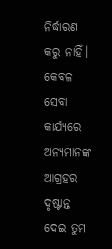ନିର୍ଦ୍ଧାରଣ କରୁ ନାହିଁ। କେବଳ ସେବା କାର୍ଯ୍ୟରେ ଅନ୍ୟମାନଙ୍କ ଆଗ୍ରହର ଦୃଷ୍ଟାନ୍ତ ଦେଇ ତୁମ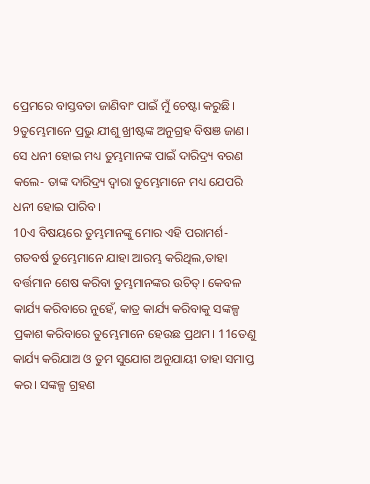ପ୍ରେମରେ ବାସ୍ତବତା ଜାଣିବାଂ ପାଇଁ ମୁଁ ଚେଷ୍ଟା କରୁଛି। 9ତୁମ୍ଭେମାନେ ପ୍ରଭୁ ଯୀଶୁ ଖ୍ରୀଷ୍ଟଙ୍କ ଅନୁଗ୍ରହ ବିଷଞ ଜାଣ। ସେ ଧନୀ ହୋଇ ମଧ୍ୟ ତୁମ୍ଭମାନଙ୍କ ପାଇଁ ଦାରିଦ୍ର୍ୟ ବରଣ କଲେ- ତାଙ୍କ ଦାରିଦ୍ର୍ୟ ଦ୍ୱାରା ତୁମ୍ଭେମାନେ ମଧ୍ୟ ଯେପରି ଧନୀ ହୋଇ ପାରିବ।
10ଏ ବିଷୟରେ ତୁମ୍ଭମାନଙ୍କୁ ମୋର ଏହି ପରାମର୍ଶ- ଗତବର୍ଷ ତୁମ୍ଭେମାନେ ଯାହା ଆରମ୍ଭ କରିଥିଲ,ତାହା ବର୍ତ୍ତମାନ ଶେଷ କରିବା ତୁମ୍ଭମାନଙ୍କର ଉଚିତ୍। କେବଳ କାର୍ଯ୍ୟ କରିବାରେ ନୁହେଁ, କାତ୍ର କାର୍ଯ୍ୟ କରିବାକୁ ସଙ୍କଳ୍ପ ପ୍ରକାଶ କରିବାରେ ତୁମ୍ଭେମାନେ ହେଉଛ ପ୍ରଥମ। 11ତେଣୁ କାର୍ଯ୍ୟ କରିଯାଅ ଓ ତୁମ ସୁଯୋଗ ଅନୁଯାୟୀ ତାହା ସମାପ୍ତ କର। ସଙ୍କଳ୍ପ ଗ୍ରହଣ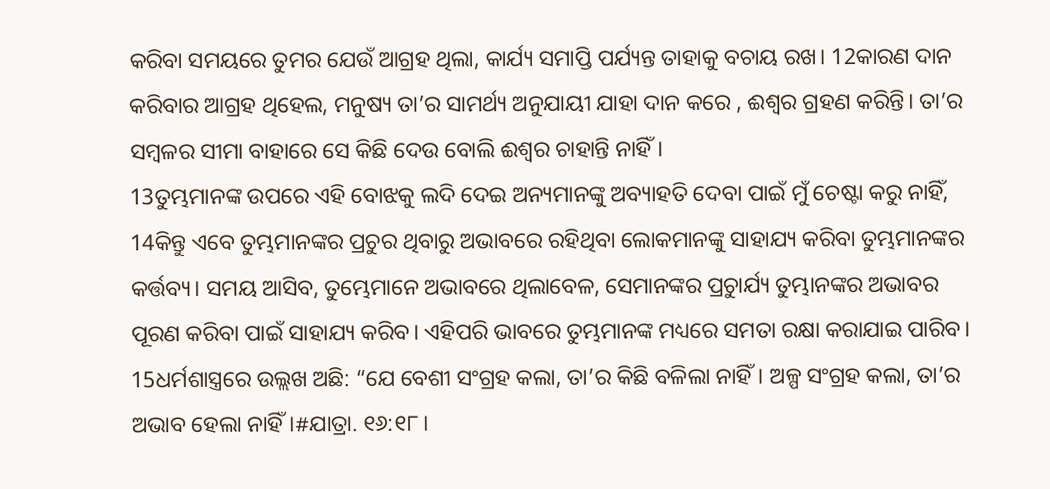କରିବା ସମୟରେ ତୁମର ଯେଉଁ ଆଗ୍ରହ ଥିଲା, କାର୍ଯ୍ୟ ସମାପ୍ତି ପର୍ଯ୍ୟନ୍ତ ତାହାକୁ ବଚାୟ ରଖ। 12କାରଣ ଦାନ କରିବାର ଆଗ୍ରହ ଥିହେଲ, ମନୁଷ୍ୟ ତା’ର ସାମର୍ଥ୍ୟ ଅନୁଯାୟୀ ଯାହା ଦାନ କରେ , ଈଶ୍ୱର ଗ୍ରହଣ କରିନ୍ତି। ତା’ର ସମ୍ବଳର ସୀମା ବାହାରେ ସେ କିଛି ଦେଉ ବୋଲି ଈଶ୍ୱର ଚାହାନ୍ତି ନାହିଁ।
13ତୁମ୍ଭମାନଙ୍କ ଉପରେ ଏହି ବୋଝକୁ ଲଦି ଦେଇ ଅନ୍ୟମାନଙ୍କୁ ଅବ୍ୟାହତି ଦେବା ପାଇଁ ମୁଁ ଚେଷ୍ଟା କରୁ ନାହିଁ, 14କିନ୍ତୁ ଏବେ ତୁମ୍ଭମାନଙ୍କର ପ୍ରଚୁର ଥିବାରୁ ଅଭାବରେ ରହିଥିବା ଲୋକମାନଙ୍କୁ ସାହାଯ୍ୟ କରିବା ତୁମ୍ଭମାନଙ୍କର କର୍ତ୍ତବ୍ୟ। ସମୟ ଆସିବ, ତୁମ୍ଭେମାନେ ଅଭାବରେ ଥିଲାବେଳ, ସେମାନଙ୍କର ପ୍ରଚୁାର୍ଯ୍ୟ ତୁମ୍ଭାନଙ୍କର ଅଭାବର ପୂରଣ କରିବା ପାଇଁ ସାହାଯ୍ୟ କରିବ। ଏହିପରି ଭାବରେ ତୁମ୍ଭମାନଙ୍କ ମଧ୍ୟରେ ସମତା ରକ୍ଷା କରାଯାଇ ପାରିବ। 15ଧର୍ମଶାସ୍ତ୍ରରେ ଉଲ୍ଲଖ ଅଛି: “ଯେ ବେଶୀ ସଂଗ୍ରହ କଲା, ତା’ର କିଛି ବଳିଲା ନାହିଁ। ଅଳ୍ପ ସଂଗ୍ରହ କଲା, ତା’ର ଅଭାବ ହେଲା ନାହିଁ।#ଯାତ୍ରା. ୧୬:୧୮।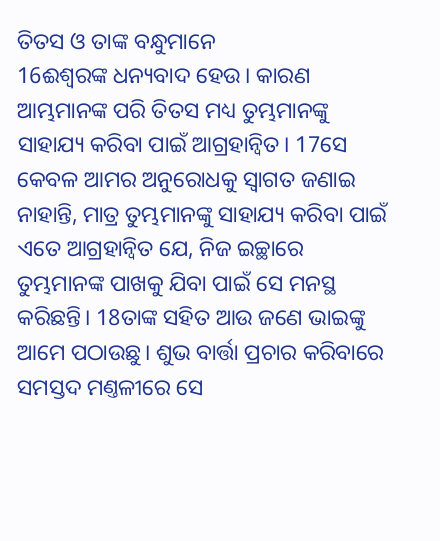ତିତସ ଓ ତାଙ୍କ ବନ୍ଧୁମାନେ
16ଈଶ୍ୱରଙ୍କ ଧନ୍ୟବାଦ ହେଉ। କାରଣ ଆମ୍ଭମାନଙ୍କ ପରି ତିତସ ମଧ୍ୟ ତୁମ୍ଭମାନଙ୍କୁ ସାହାଯ୍ୟ କରିବା ପାଇଁ ଆଗ୍ରହାନ୍ୱିତ। 17ସେ କେବଳ ଆମର ଅନୁରୋଧକୁ ସ୍ୱାଗତ ଜଣାଇ ନାହାନ୍ତି, ମାତ୍ର ତୁମ୍ଭମାନଙ୍କୁ ସାହାଯ୍ୟ କରିବା ପାଇଁ ଏତେ ଆଗ୍ରହାନ୍ୱିତ ଯେ, ନିଜ ଇଚ୍ଛାରେ ତୁମ୍ଭମାନଙ୍କ ପାଖକୁ ଯିବା ପାଇଁ ସେ ମନସ୍ଥ କରିଛନ୍ତି। 18ତାଙ୍କ ସହିତ ଆଉ ଜଣେ ଭାଇଙ୍କୁ ଆମେ ପଠାଉଛୁ। ଶୁଭ ବାର୍ତ୍ତା ପ୍ରଚାର କରିବାରେ ସମସ୍ତଦ ମଣ୍ତଳୀରେ ସେ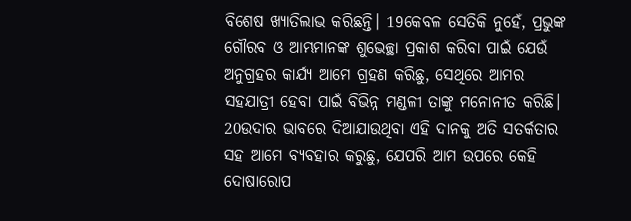ବିଶେଷ ଖ୍ୟାତିଲାଭ କରିଛନ୍ତି। 19କେବଳ ସେତିକି ନୁହେଁ, ପ୍ରଭୁଙ୍କ ଗୌରବ ଓ ଆମ୍ଭମାନଙ୍କ ଶୁଭେଚ୍ଛା ପ୍ରକାଶ କରିବା ପାଇଁ ଯେଉଁ ଅନୁଗ୍ରହର କାର୍ଯ୍ୟ ଆମେ ଗ୍ରହଣ କରିଛୁ, ସେଥିରେ ଆମର ସହଯାତ୍ରୀ ହେବା ପାଇଁ ବିଭିନ୍ନ ମଣ୍ଡଳୀ ତାଙ୍କୁ ମନୋନୀତ କରିଛି।
20ଉଦାର ଭାବରେ ଦିଆଯାଉଥିବା ଏହି ଦାନକୁ ଅତି ସତର୍କତାର ସହ ଆମେ ବ୍ୟବହାର କରୁଛୁ, ଯେପରି ଆମ ଉପରେ କେହି ଦୋଷାରୋପ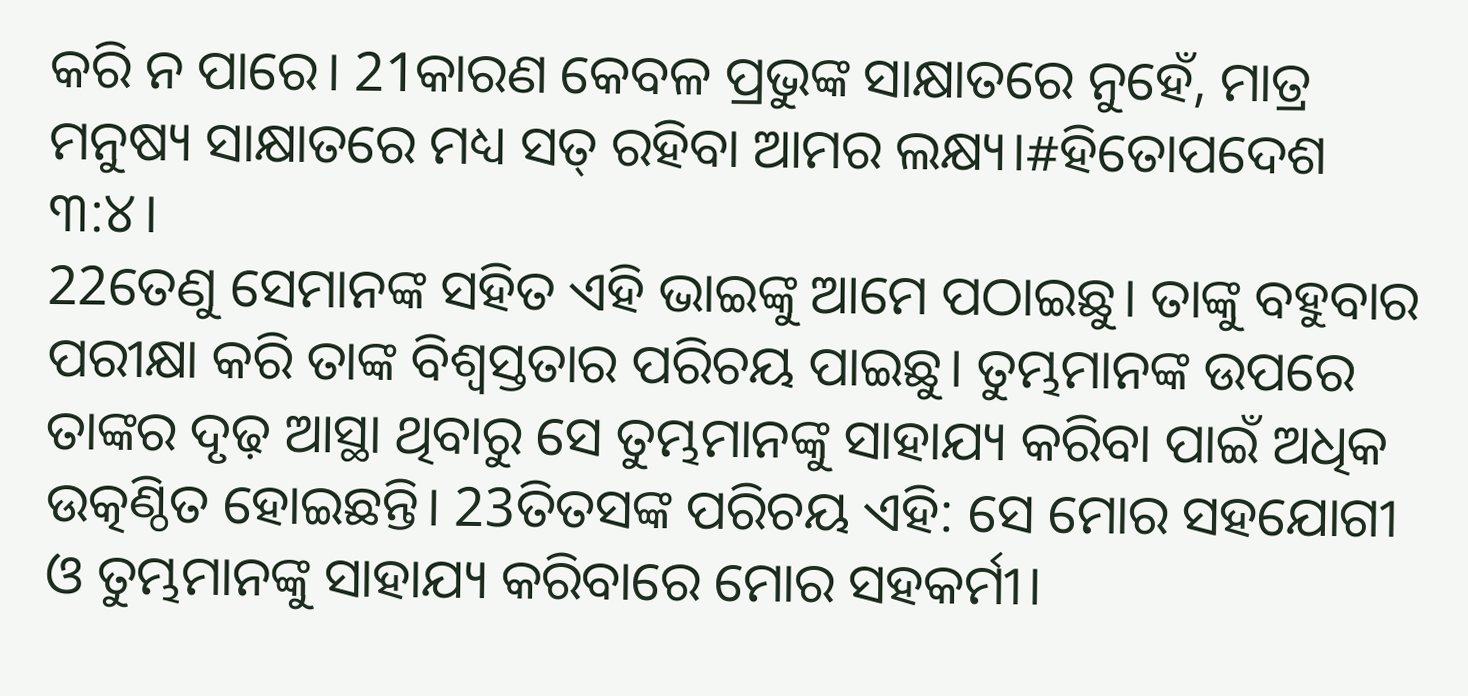କରି ନ ପାରେ। 21କାରଣ କେବଳ ପ୍ରଭୁଙ୍କ ସାକ୍ଷାତରେ ନୁହେଁ, ମାତ୍ର ମନୁଷ୍ୟ ସାକ୍ଷାତରେ ମଧ୍ୟ ସତ୍ ରହିବା ଆମର ଲକ୍ଷ୍ୟ।#ହିତୋପଦେଶ ୩:୪।
22ତେଣୁ ସେମାନଙ୍କ ସହିତ ଏହି ଭାଇଙ୍କୁ ଆମେ ପଠାଇଛୁ। ତାଙ୍କୁ ବହୁବାର ପରୀକ୍ଷା କରି ତାଙ୍କ ବିଶ୍ୱସ୍ତତାର ପରିଚୟ ପାଇଛୁ। ତୁମ୍ଭମାନଙ୍କ ଉପରେ ତାଙ୍କର ଦୃଢ଼ ଆସ୍ଥା ଥିବାରୁ ସେ ତୁମ୍ଭମାନଙ୍କୁ ସାହାଯ୍ୟ କରିବା ପାଇଁ ଅଧିକ ଉତ୍କଣ୍ଠିତ ହୋଇଛନ୍ତି। 23ତିତସଙ୍କ ପରିଚୟ ଏହି: ସେ ମୋର ସହଯୋଗୀ ଓ ତୁମ୍ଭମାନଙ୍କୁ ସାହାଯ୍ୟ କରିବାରେ ମୋର ସହକର୍ମୀ।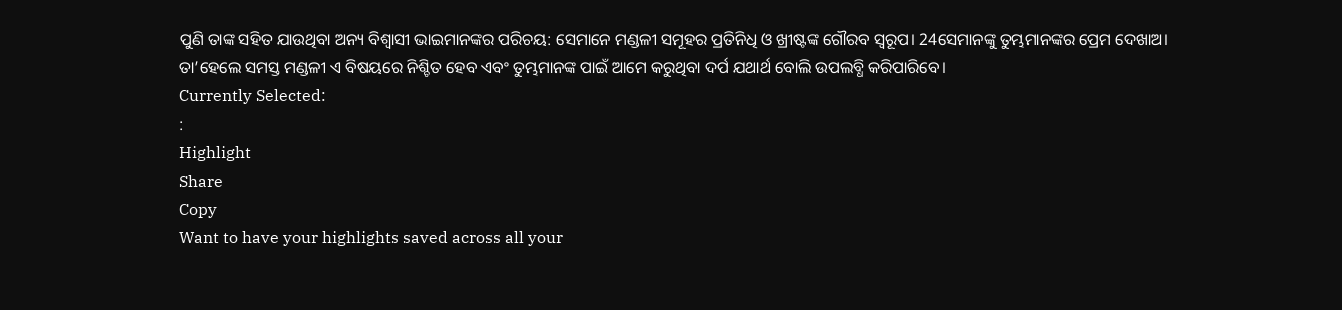ପୁଣି ତାଙ୍କ ସହିତ ଯାଉଥିବା ଅନ୍ୟ ବିଶ୍ୱାସୀ ଭାଇମାନଙ୍କର ପରିଚୟ: ସେମାନେ ମଣ୍ଡଳୀ ସମୂହର ପ୍ରତିନିଧି ଓ ଖ୍ରୀଷ୍ଟଙ୍କ ଗୌରବ ସ୍ୱରୂପ। 24ସେମାନଙ୍କୁ ତୁମ୍ଭମାନଙ୍କର ପ୍ରେମ ଦେଖାଅ। ତା’ହେଲେ ସମସ୍ତ ମଣ୍ଡଳୀ ଏ ବିଷୟରେ ନିଶ୍ଚିତ ହେବ ଏବଂ ତୁମ୍ଭମାନଙ୍କ ପାଇଁ ଆମେ କରୁଥିବା ଦର୍ପ ଯଥାର୍ଥ ବୋଲି ଉପଲବ୍ଧି କରିପାରିବେ।
Currently Selected:
:
Highlight
Share
Copy
Want to have your highlights saved across all your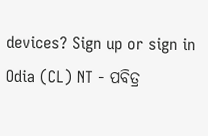devices? Sign up or sign in
Odia (CL) NT - ପବିତ୍ର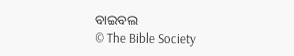ବାଇବଲ
© The Bible Society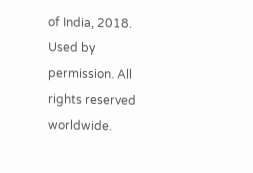of India, 2018.
Used by permission. All rights reserved worldwide.